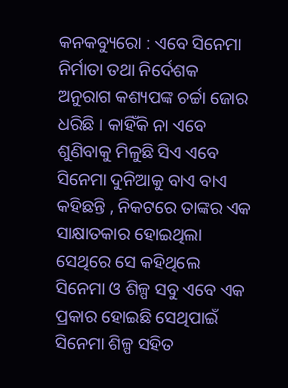କନକବ୍ୟୁରୋ : ଏବେ ସିନେମା ନିର୍ମାତା ତଥା ନିର୍ଦେଶକ ଅନୁରାଗ କଶ୍ୟପଙ୍କ ଚର୍ଚ୍ଚା ଜୋର ଧରିଛି । କାହିଁକି ନା ଏବେ ଶୁଣିବାକୁ ମିଳୁଛି ସିଏ ଏବେ ସିନେମା ଦୁନିଆକୁ ବାଏ ବାଏ କହିଛନ୍ତି , ନିକଟରେ ତାଙ୍କର ଏକ ସାକ୍ଷାତକାର ହୋଇଥିଲା ସେଥିରେ ସେ କହିଥିଲେ ସିନେମା ଓ ଶିଳ୍ପ ସବୁ ଏବେ ଏକ ପ୍ରକାର ହୋଇଛି ସେଥିପାଇଁ ସିନେମା ଶିଳ୍ପ ସହିତ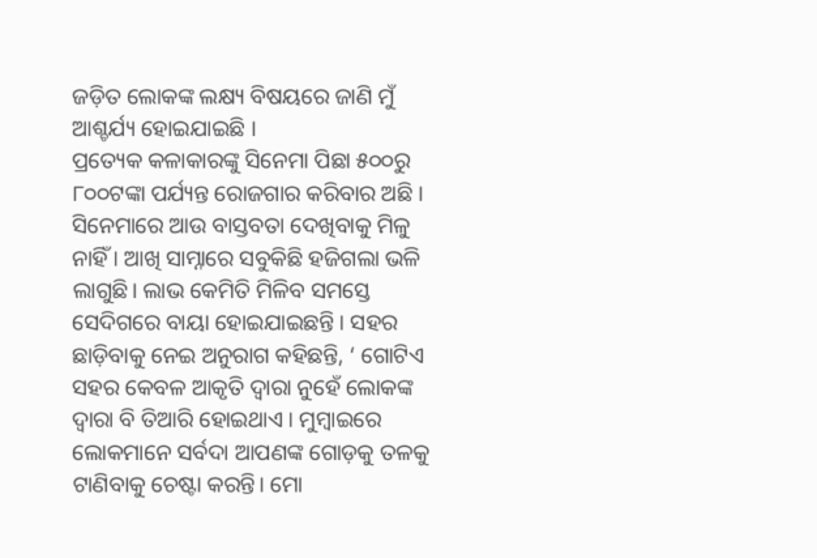ଜଡ଼ିତ ଲୋକଙ୍କ ଲକ୍ଷ୍ୟ ବିଷୟରେ ଜାଣି ମୁଁ ଆଶ୍ଚର୍ଯ୍ୟ ହୋଇଯାଇଛି ।
ପ୍ରତ୍ୟେକ କଳାକାରଙ୍କୁ ସିନେମା ପିଛା ୫୦୦ରୁ ୮୦୦ଟଙ୍କା ପର୍ଯ୍ୟନ୍ତ ରୋଜଗାର କରିବାର ଅଛି । ସିନେମାରେ ଆଉ ବାସ୍ତବତା ଦେଖିବାକୁ ମିଳୁ ନାହିଁ । ଆଖି ସାମ୍ନାରେ ସବୁକିଛି ହଜିଗଲା ଭଳି ଲାଗୁଛି। ଲାଭ କେମିତି ମିଳିବ ସମସ୍ତେ ସେଦିଗରେ ବାୟା ହୋଇଯାଇଛନ୍ତି । ସହର ଛାଡ଼ିବାକୁ ନେଇ ଅନୁରାଗ କହିଛନ୍ତି, ‘ ଗୋଟିଏ ସହର କେବଳ ଆକୃତି ଦ୍ବାରା ନୁହେଁ ଲୋକଙ୍କ ଦ୍ବାରା ବି ତିଆରି ହୋଇଥାଏ । ମୁମ୍ବାଇରେ ଲୋକମାନେ ସର୍ବଦା ଆପଣଙ୍କ ଗୋଡ଼କୁ ତଳକୁ ଟାଣିବାକୁ ଚେଷ୍ଟା କରନ୍ତି। ମୋ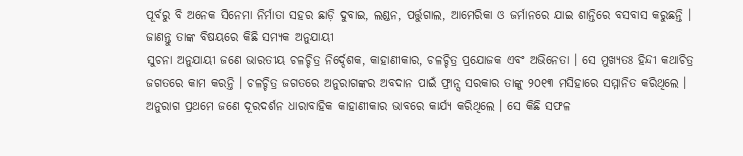ପୂର୍ବରୁ ବି ଅନେକ ସିନେମା ନିର୍ମାତା ସହର ଛାଡ଼ି ଦୁବାଇ, ଲଣ୍ଡନ, ପର୍ତ୍ତୁଗାଲ, ଆମେରିକା ଓ ଜର୍ମାନରେ ଯାଇ ଶାନ୍ତିରେ ବସବାସ କରୁଛନ୍ତି ।
ଜାଣନ୍ତୁ ତାଙ୍କ ବିଷୟରେ କିଛି ସମ୍ୟକ ଅନୁଯାୟୀ
ସୁଚନା ଅନୁଯାୟୀ ଜଣେ ଭାରତୀୟ ଚଳଚ୍ଚିତ୍ର ନିର୍ଦ୍ଦେଶକ, କାହାଣୀକାର, ଚଳଚ୍ଚିତ୍ର ପ୍ରଯୋଜକ ଏବଂ ଅଭିନେତା । ସେ ମୁଖ୍ୟତଃ ହିନ୍ଦୀ କଥାଚିତ୍ର ଜଗତରେ କାମ କରନ୍ତି । ଚଳଚ୍ଚିତ୍ର ଜଗତରେ ଅନୁରାଗଙ୍କର ଅବଦାନ ପାଇଁ ଫ୍ରାନ୍ସ ସରକାର ତାଙ୍କୁ ୨୦୧୩ ମସିହାରେ ସମ୍ମାନିତ କରିଥିଲେ । ଅନୁରାଗ ପ୍ରଥମେ ଜଣେ ଦୂରଦର୍ଶନ ଧାରାବାହିକ କାହାଣୀକାର ଭାବରେ କାର୍ଯ୍ୟ କରିଥିଲେ । ସେ କିଛି ସଫଳ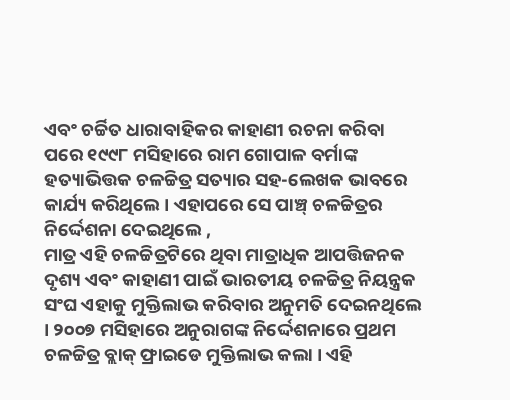ଏବଂ ଚର୍ଚ୍ଚିତ ଧାରାବାହିକର କାହାଣୀ ରଚନା କରିବା ପରେ ୧୯୯୮ ମସିହାରେ ରାମ ଗୋପାଳ ବର୍ମାଙ୍କ ହତ୍ୟାଭିତ୍ତକ ଚଳଚ୍ଚିତ୍ର ସତ୍ୟାର ସହ-ଲେଖକ ଭାବରେ କାର୍ଯ୍ୟ କରିଥିଲେ । ଏହାପରେ ସେ ପାଞ୍ଚ୍ ଚଳଚ୍ଚିତ୍ରର ନିର୍ଦ୍ଦେଶନା ଦେଇଥିଲେ ,
ମାତ୍ର ଏହି ଚଳଚ୍ଚିତ୍ରଟିରେ ଥିବା ମାତ୍ରାଧିକ ଆପତ୍ତିଜନକ ଦୃଶ୍ୟ ଏବଂ କାହାଣୀ ପାଇଁ ଭାରତୀୟ ଚଳଚ୍ଚିତ୍ର ନିୟନ୍ତ୍ରକ ସଂଘ ଏହାକୁ ମୁକ୍ତିଲାଭ କରିବାର ଅନୁମତି ଦେଇନଥିଲେ । ୨୦୦୭ ମସିହାରେ ଅନୁରାଗଙ୍କ ନିର୍ଦ୍ଦେଶନାରେ ପ୍ରଥମ ଚଳଚ୍ଚିତ୍ର ବ୍ଲାକ୍ ଫ୍ରାଇଡେ ମୁକ୍ତିଲାଭ କଲା । ଏହି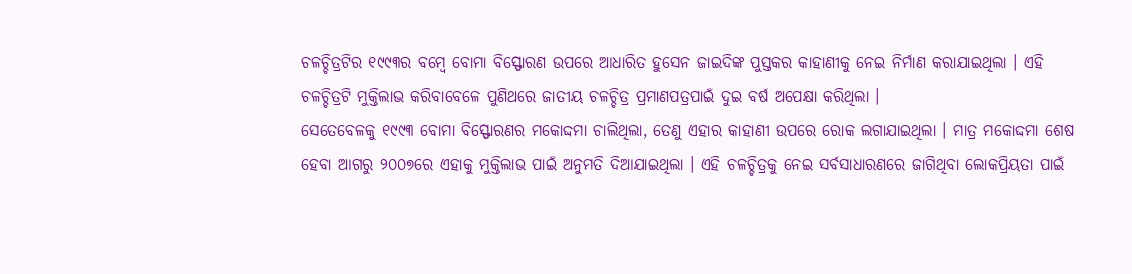ଚଳଚ୍ଚିତ୍ରଟିର ୧୯୯୩ର ବମ୍ବେ ବୋମା ବିସ୍ଫୋରଣ ଉପରେ ଆଧାରିତ ହୁସେନ ଜାଇଦିଙ୍କ ପୁସ୍ତକର କାହାଣୀକୁ ନେଇ ନିର୍ମାଣ କରାଯାଇଥିଲା । ଏହି ଚଳଚ୍ଚିତ୍ରଟି ମୁକ୍ତିଲାଭ କରିବାବେଳେ ପୁଣିଥରେ ଜାତୀୟ ଚଳଚ୍ଚିତ୍ର ପ୍ରମାଣପତ୍ରପାଇଁ ଦୁଇ ବର୍ଷ ଅପେକ୍ଷା କରିଥିଲା ।
ସେତେବେଳକୁ ୧୯୯୩ ବୋମା ବିସ୍ଫୋରଣର ମକୋଦ୍ଦମା ଚାଲିଥିଲା, ତେଣୁ ଏହାର କାହାଣୀ ଉପରେ ରୋକ ଲଗାଯାଇଥିଲା । ମାତ୍ର ମକୋଦ୍ଦମା ଶେଷ ହେବା ଆଗରୁ ୨୦୦୭ରେ ଏହାକୁ ମୁକ୍ତିଲାଭ ପାଇଁ ଅନୁମତି ଦିଆଯାଇଥିଲା । ଏହି ଚଳଚ୍ଚିତ୍ରକୁ ନେଇ ସର୍ବସାଧାରଣରେ ଜାଗିଥିବା ଲୋକପ୍ରିୟତା ପାଇଁ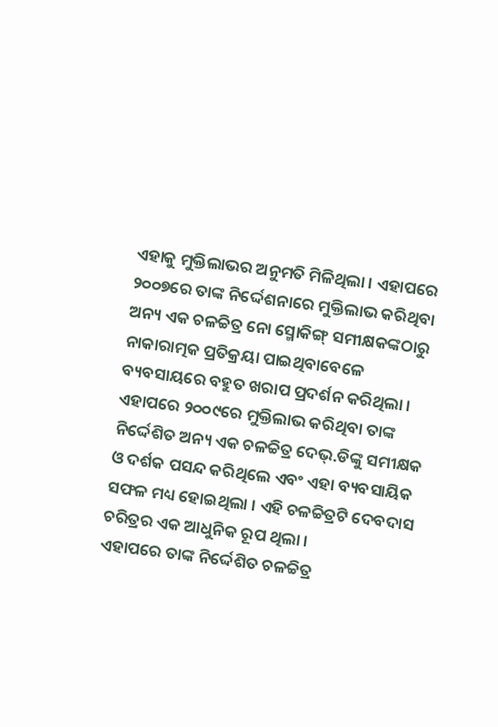ଏହାକୁ ମୁକ୍ତିଲାଭର ଅନୁମତି ମିଳିଥିଲା । ଏହାପରେ ୨୦୦୭ରେ ତାଙ୍କ ନିର୍ଦ୍ଦେଶନାରେ ମୁକ୍ତିଲାଭ କରିଥିବା ଅନ୍ୟ ଏକ ଚଳଚ୍ଚିତ୍ର ନୋ ସ୍ମୋକିଙ୍ଗ୍ ସମୀକ୍ଷକଙ୍କଠାରୁ ନାକାରାତ୍ମକ ପ୍ରତିକ୍ରୟା ପାଇଥିବାବେଳେ ବ୍ୟବସାୟରେ ବହୁତ ଖରାପ ପ୍ରଦର୍ଶନ କରିଥିଲା । ଏହାପରେ ୨୦୦୯ରେ ମୁକ୍ତିଲାଭ କରିଥିବା ତାଙ୍କ ନିର୍ଦ୍ଦେଶିତ ଅନ୍ୟ ଏକ ଚଳଚ୍ଚିତ୍ର ଦେଭ୍.ଡିଙ୍କୁ ସମୀକ୍ଷକ ଓ ଦର୍ଶକ ପସନ୍ଦ କରିଥିଲେ ଏବଂ ଏହା ବ୍ୟବସାୟିକ ସଫଳ ମଧ୍ୟ ହୋଇଥିଲା । ଏହି ଚଳଚ୍ଚିତ୍ରଟି ଦେବଦାସ ଚରିତ୍ରର ଏକ ଆଧୁନିକ ରୂପ ଥିଲା ।
ଏହାପରେ ତାଙ୍କ ନିର୍ଦ୍ଦେଶିତ ଚଳଚ୍ଚିତ୍ର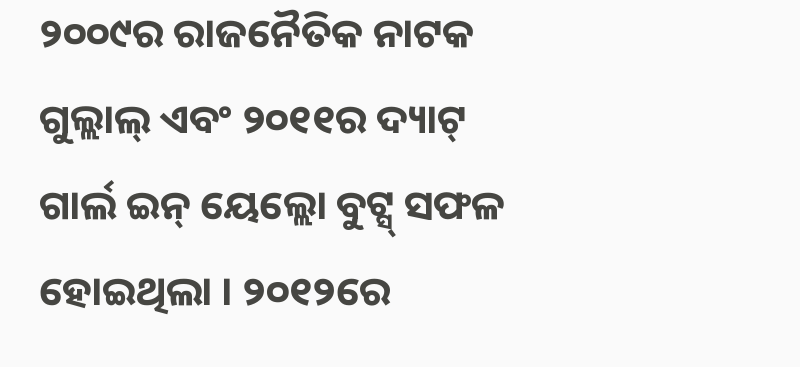୨୦୦୯ର ରାଜନୈତିକ ନାଟକ ଗୁଲ୍ଲାଲ୍ ଏବଂ ୨୦୧୧ର ଦ୍ୟାଟ୍ ଗାର୍ଲ ଇନ୍ ୟେଲ୍ଲୋ ବୁଟ୍ସ୍ ସଫଳ ହୋଇଥିଲା । ୨୦୧୨ରେ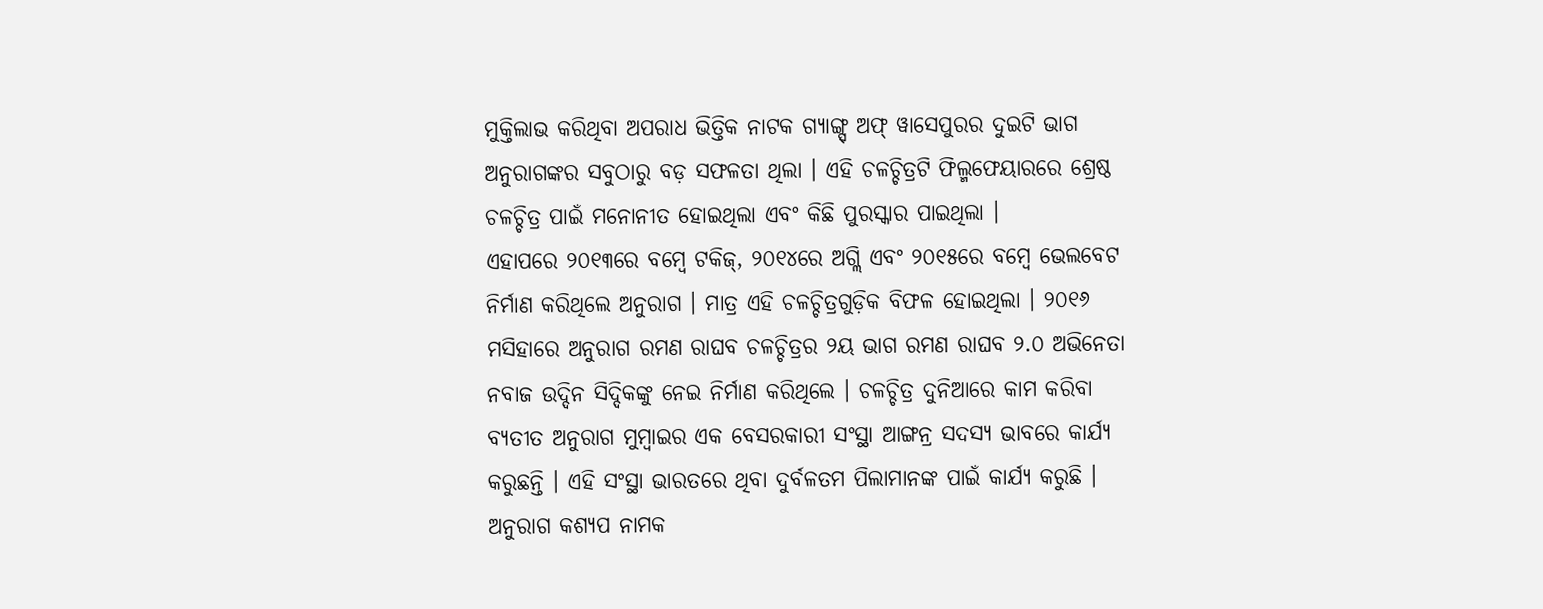ମୁକ୍ତିଲାଭ କରିଥିବା ଅପରାଧ ଭିତ୍ତିକ ନାଟକ ଗ୍ୟାଙ୍ଗ୍ସ୍ ଅଫ୍ ୱାସେପୁରର ଦୁଇଟି ଭାଗ ଅନୁରାଗଙ୍କର ସବୁଠାରୁ ବଡ଼ ସଫଳତା ଥିଲା । ଏହି ଚଳଚ୍ଚିତ୍ରଟି ଫିଲ୍ମଫେୟାରରେ ଶ୍ରେଷ୍ଠ ଚଳଚ୍ଚିତ୍ର ପାଇଁ ମନୋନୀତ ହୋଇଥିଲା ଏବଂ କିଛି ପୁରସ୍କାର ପାଇଥିଲା ।
ଏହାପରେ ୨୦୧୩ରେ ବମ୍ବେ ଟକିଜ୍, ୨୦୧୪ରେ ଅଗ୍ଲି ଏବଂ ୨୦୧୫ରେ ବମ୍ବେ ଭେଲବେଟ ନିର୍ମାଣ କରିଥିଲେ ଅନୁରାଗ । ମାତ୍ର ଏହି ଚଳଚ୍ଚିତ୍ରଗୁଡ଼ିକ ବିଫଳ ହୋଇଥିଲା । ୨୦୧୬ ମସିହାରେ ଅନୁରାଗ ରମଣ ରାଘବ ଚଳଚ୍ଚିତ୍ରର ୨ୟ ଭାଗ ରମଣ ରାଘବ ୨.୦ ଅଭିନେତା ନବାଜ ଉଦ୍ଦିନ ସିଦ୍ଦିକଙ୍କୁ ନେଇ ନିର୍ମାଣ କରିଥିଲେ । ଚଳଚ୍ଚିତ୍ର ଦୁନିଆରେ କାମ କରିବା ବ୍ୟତୀତ ଅନୁରାଗ ମୁମ୍ବାଇର ଏକ ବେସରକାରୀ ସଂସ୍ଥା ଆଙ୍ଗନ୍ର ସଦସ୍ୟ ଭାବରେ କାର୍ଯ୍ୟ କରୁଛନ୍ତି । ଏହି ସଂସ୍ଥା ଭାରତରେ ଥିବା ଦୁର୍ବଳତମ ପିଲାମାନଙ୍କ ପାଇଁ କାର୍ଯ୍ୟ କରୁଛି । ଅନୁରାଗ କଶ୍ୟପ ନାମକ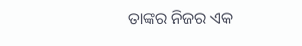ତାଙ୍କର ନିଜର ଏକ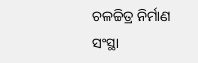ଚଳଚ୍ଚିତ୍ର ନିର୍ମାଣ ସଂସ୍ଥା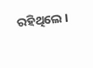ରହିଥିଲେ ।